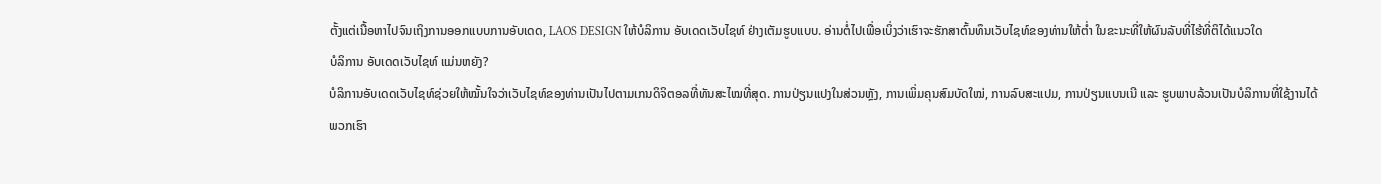ຕັ້ງແຕ່ເນື້ອຫາໄປຈົນເຖິງການອອກແບບການອັບເດດ, LAOS DESIGN ໃຫ້ບໍລິການ ອັບເດດເວັບໄຊທ໌ ຢ່າງເຕັມຮູບແບບ. ອ່ານຕໍ່ໄປເພື່ອເບິ່ງວ່າເຮົາຈະຮັກສາຕົ້ນທຶນເວັບໄຊທ໌ຂອງທ່ານໃຫ້ຕໍ່າ ໃນຂະນະທີ່ໃຫ້ຜົນລັບທີ່ໄຮ້ທີ່ຕິໄດ້ແນວໃດ
ບໍລິການ ອັບເດດເວັບໄຊທ໌ ແມ່ນຫຍັງ?
ບໍລິການອັບເດດເວັບໄຊທ໌ຊ່ວຍໃຫ້ໝັ້ນໃຈວ່າເວັບໄຊທ໌ຂອງທ່ານເປັນໄປຕາມເກນດິຈິຕອລທີ່ທັນສະໄໝທີ່ສຸດ. ການປ່ຽນແປງໃນສ່ວນຫຼັງ, ການເພິ່ມຄຸນສົມບັດໃໝ່, ການລົບສະແປມ, ການປ່ຽນແບນເນີ ແລະ ຮູບພາບລ້ວນເປັນບໍລິການທີ່ໃຊ້ງານໄດ້
ພວກເຮົາ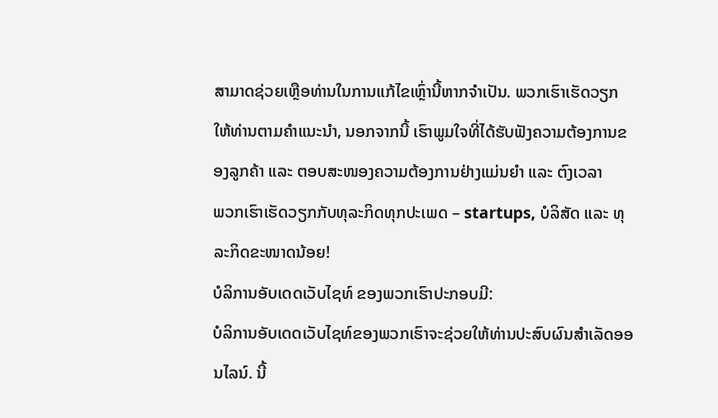ສາມາດຊ່ວຍເຫຼືອທ່ານໃນການແກ້ໄຂເຫຼົ່ານີ້ຫາກຈຳເປັນ. ພວກເຮົາເຮັດວຽກໃຫ້ທ່ານຕາມຄຳແນະນຳ, ນອກຈາກນີ້ ເຮົາພູມໃຈທີ່ໄດ້ຮັບຟັງຄວາມຕ້ອງການຂອງລູກຄ້າ ແລະ ຕອບສະໜອງຄວາມຕ້ອງການຢ່າງແມ່ນຍຳ ແລະ ຕົງເວລາ
ພວກເຮົາເຮັດວຽກກັບທຸລະກິດທຸກປະເພດ – startups, ບໍລິສັດ ແລະ ທຸລະກິດຂະໜາດນ້ອຍ!
ບໍລິການອັບເດດເວັບໄຊທ໌ ຂອງພວກເຮົາປະກອບມີ:
ບໍລິການອັບເດດເວັບໄຊທ໌ຂອງພວກເຮົາຈະຊ່ວຍໃຫ້ທ່ານປະສົບຜົນສໍາເລັດອອນໄລນ໌. ນີ້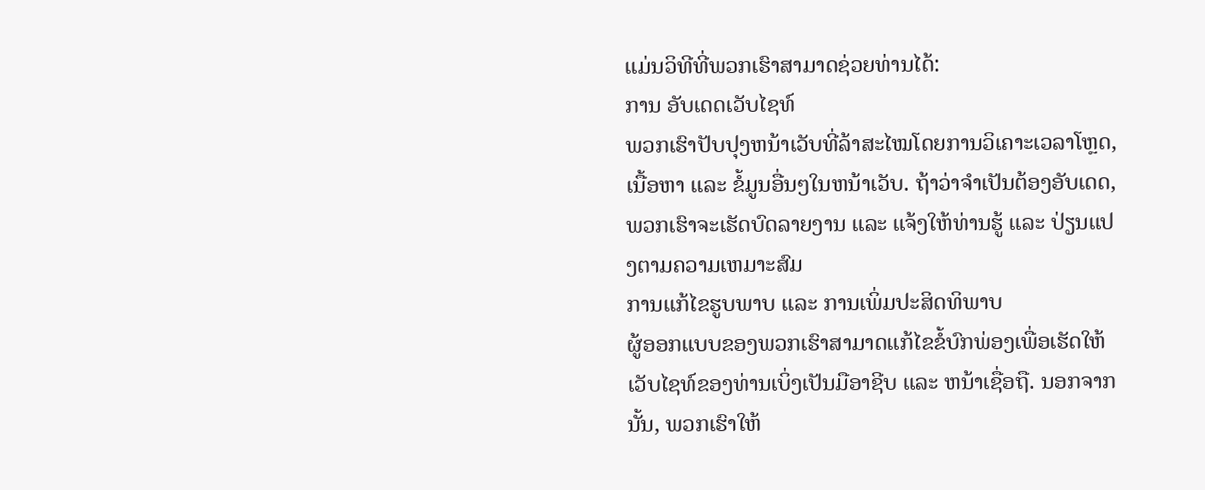ແມ່ນວິທີທີ່ພວກເຮົາສາມາດຊ່ວຍທ່ານໄດ້:
ການ ອັບເດດເວັບໄຊທ໌
ພວກເຮົາປັບປຸງຫນ້າເວັບທີ່ລ້າສະໄໝໂດຍການວິເຄາະເວລາໂຫຼດ, ເນື້ອຫາ ແລະ ຂໍ້ມູນອື່ນໆໃນຫນ້າເວັບ. ຖ້າວ່າຈຳເປັນຕ້ອງອັບເດດ, ພວກເຮົາຈະເຮັດບົດລາຍງານ ແລະ ແຈ້ງໃຫ້ທ່ານຮູ້ ແລະ ປ່ຽນແປງຕາມຄວາມເຫມາະສົມ
ການແກ້ໄຂຮູບພາບ ແລະ ການເພິ່ມປະສິດທິພາບ
ຜູ້ອອກແບບຂອງພວກເຮົາສາມາດແກ້ໄຂຂໍ້ບົກພ່ອງເພື່ອເຮັດໃຫ້ເວັບໄຊທ໌ຂອງທ່ານເບິ່ງເປັນມືອາຊີບ ແລະ ຫນ້າເຊື່ອຖື. ນອກຈາກນັ້ນ, ພວກເຮົາໃຫ້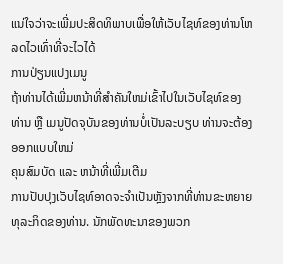ແນ່ໃຈວ່າຈະເພີ່ມປະສິດທິພາບເພື່ອໃຫ້ເວັບໄຊທ໌ຂອງທ່ານໂຫລດໄວເທົ່າທີ່ຈະໄວໄດ້
ການປ່ຽນແປງເມນູ
ຖ້າທ່ານໄດ້ເພີ່ມຫນ້າທີ່ສໍາຄັນໃຫມ່ເຂົ້າໄປໃນເວັບໄຊທ໌ຂອງທ່ານ ຫຼື ເມນູປັດຈຸບັນຂອງທ່ານບໍ່ເປັນລະບຽບ ທ່ານຈະຕ້ອງອອກແບບໃຫມ່
ຄຸນສົມບັດ ແລະ ຫນ້າທີ່ເພີ່ມເຕີມ
ການປັບປຸງເວັບໄຊທ໌ອາດຈະຈໍາເປັນຫຼັງຈາກທີ່ທ່ານຂະຫຍາຍທຸລະກິດຂອງທ່ານ. ນັກພັດທະນາຂອງພວກ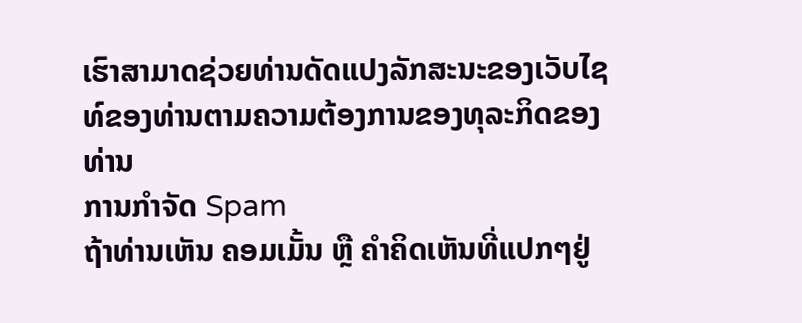ເຮົາສາມາດຊ່ວຍທ່ານດັດແປງລັກສະນະຂອງເວັບໄຊທ໌ຂອງທ່ານຕາມຄວາມຕ້ອງການຂອງທຸລະກິດຂອງທ່ານ
ການກໍາຈັດ Spam
ຖ້າທ່ານເຫັນ ຄອມເມັ້ນ ຫຼື ຄຳຄິດເຫັນທີ່ແປກໆຢູ່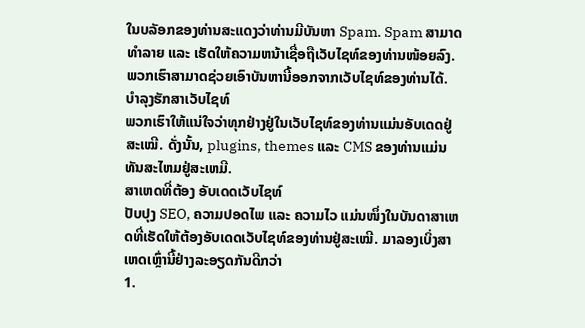ໃນບລັອກຂອງທ່ານສະແດງວ່າທ່ານມີບັນຫາ Spam. Spam ສາມາດທຳລາຍ ແລະ ເຮັດໃຫ້ຄວາມຫນ້າເຊື່ອຖືເວັບໄຊທ໌ຂອງທ່ານໜ້ອຍລົງ. ພວກເຮົາສາມາດຊ່ວຍເອົາບັນຫານີ້ອອກຈາກເວັບໄຊທ໌ຂອງທ່ານໄດ້.
ບໍາລຸງຮັກສາເວັບໄຊທ໌
ພວກເຮົາໃຫ້ແນ່ໃຈວ່າທຸກຢ່າງຢູ່ໃນເວັບໄຊທ໌ຂອງທ່ານແມ່ນອັບເດດຢູ່ສະເໝີ. ດັ່ງນັ້ນ, plugins, themes ແລະ CMS ຂອງທ່ານແມ່ນທັນສະໄຫມຢູ່ສະເຫມີ.
ສາເຫດທີ່ຕ້ອງ ອັບເດດເວັບໄຊທ໌
ປັບປຸງ SEO, ຄວາມປອດໄພ ແລະ ຄວາມໄວ ແມ່ນໜຶ່ງໃນບັນດາສາເຫດທີ່ເຮັດໃຫ້ຕ້ອງອັບເດດເວັບໄຊທ໌ຂອງທ່ານຢູ່ສະເໝີ. ມາລອງເບິ່ງສາເຫດເຫຼົ່ານີ້ຢ່າງລະອຽດກັນດີກວ່າ
1.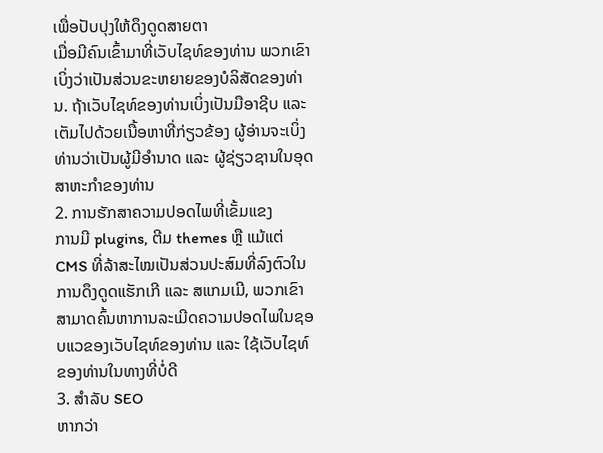ເພື່ອປັບປຸງໃຫ້ດຶງດູດສາຍຕາ
ເມື່ອມີຄົນເຂົ້າມາທີ່ເວັບໄຊທ໌ຂອງທ່ານ ພວກເຂົາເບິ່ງວ່າເປັນສ່ວນຂະຫຍາຍຂອງບໍລິສັດຂອງທ່ານ. ຖ້າເວັບໄຊທ໌ຂອງທ່ານເບິ່ງເປັນມືອາຊີບ ແລະ ເຕັມໄປດ້ວຍເນື້ອຫາທີ່ກ່ຽວຂ້ອງ ຜູ້ອ່ານຈະເບິ່ງທ່ານວ່າເປັນຜູ້ມີອຳນາດ ແລະ ຜູ້ຊ່ຽວຊານໃນອຸດສາຫະກຳຂອງທ່ານ
2. ການຮັກສາຄວາມປອດໄພທີ່ເຂັ້ມແຂງ
ການມີ plugins, ຕີມ themes ຫຼື ແມ້ແຕ່ CMS ທີ່ລ້າສະໄໝເປັນສ່ວນປະສົມທີ່ລົງຕົວໃນການດຶງດູດແຮັກເກີ ແລະ ສແກມເມີ, ພວກເຂົາສາມາດຄົ້ນຫາການລະເມີດຄວາມປອດໄພໃນຊອບແວຂອງເວັບໄຊທ໌ຂອງທ່ານ ແລະ ໃຊ້ເວັບໄຊທ໌ຂອງທ່ານໃນທາງທີ່ບໍ່ດີ
3. ສຳລັບ SEO
ຫາກວ່າ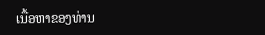ເນື້ອຫາຂອງທ່ານ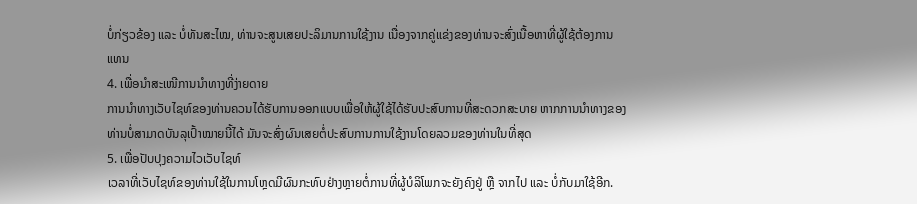ບໍ່ກ່ຽວຂ້ອງ ແລະ ບໍ່ທັນສະໄໝ, ທ່ານຈະສູນເສຍປະລິມານການໃຊ້ງານ ເນື່ອງຈາກຄູ່ແຂ່ງຂອງທ່ານຈະສົ່ງເນື້ອຫາທີ່ຜູ້ໃຊ້ຕ້ອງການແທນ
4. ເພື່ອນຳສະເໜີການນຳທາງທີ່ງ່າຍດາຍ
ການນຳທາງເວັບໄຊທ໌ຂອງທ່ານຄວນໄດ້ຮັບການອອກແບບເພື່ອໃຫ້ຜູ້ໃຊ້ໄດ້ຮັບປະສົບການທີ່ສະດວກສະບາຍ ຫາກການນຳທາງຂອງທ່ານບໍ່ສາມາດບັນລຸເປົ້າໝາຍນີ້ໄດ້ ມັນຈະສົ່ງຜົນເສຍຕໍ່ປະສົບການການໃຊ້ງານໂດຍລວມຂອງທ່ານໃນທີ່ສຸດ
5. ເພື່ອປັບປຸງຄວາມໄວເວັບໄຊທ໌
ເວລາທີ່ເວັບໄຊທ໌ຂອງທ່ານໃຊ້ໃນການໂຫຼດມີຜົນກະທົບຢ່າງຫຼາຍຕໍ່ການທີ່ຜູ້ບໍລິໂພກຈະຍັງຄົງຢູ່ ຫຼື ຈາກໄປ ແລະ ບໍ່ກັບມາໃຊ້ອີກ.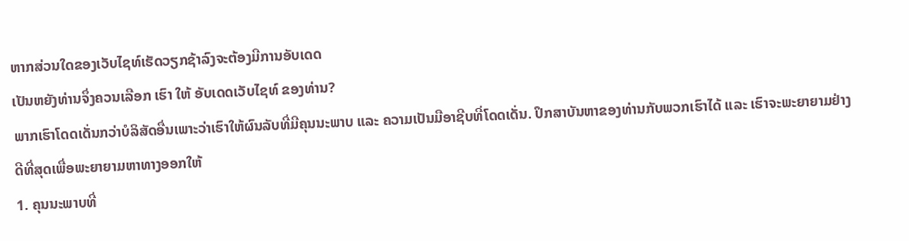ຫາກສ່ວນໃດຂອງເວັບໄຊທ໌ເຮັດວຽກຊ້າລົງຈະຕ້ອງມີການອັບເດດ
ເປັນຫຍັງທ່ານຈຶ່ງຄວນເລືອກ ເຮົາ ໃຫ້ ອັບເດດເວັບໄຊທ໌ ຂອງທ່ານ?
ພາກເຮົາໂດດເດັ່ນກວ່າບໍລິສັດອື່ນເພາະວ່າເຮົາໃຫ້ຜົນລັບທີ່ມີຄຸນນະພາບ ແລະ ຄວາມເປັນມືອາຊີບທີ່ໂດດເດັ່ນ. ປຶກສາບັນຫາຂອງທ່ານກັບພວກເຮົາໄດ້ ແລະ ເຮົາຈະພະຍາຍາມຢ່າງດີທີ່ສຸດເພື່ອພະຍາຍາມຫາທາງອອກໃຫ້
1. ຄຸນນະພາບທີ່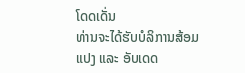ໂດດເດັ່ນ
ທ່ານຈະໄດ້ຮັບບໍລິການສ້ອມແປງ ແລະ ອັບເດດ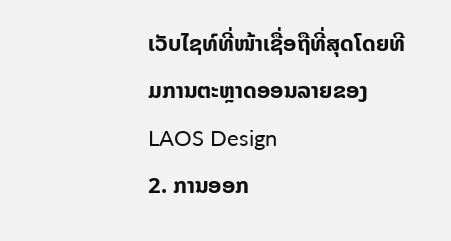ເວັບໄຊທ໌ທີ່ໜ້າເຊື່ອຖືທີ່ສຸດໂດຍທີມການຕະຫຼາດອອນລາຍຂອງ LAOS Design
2. ການອອກ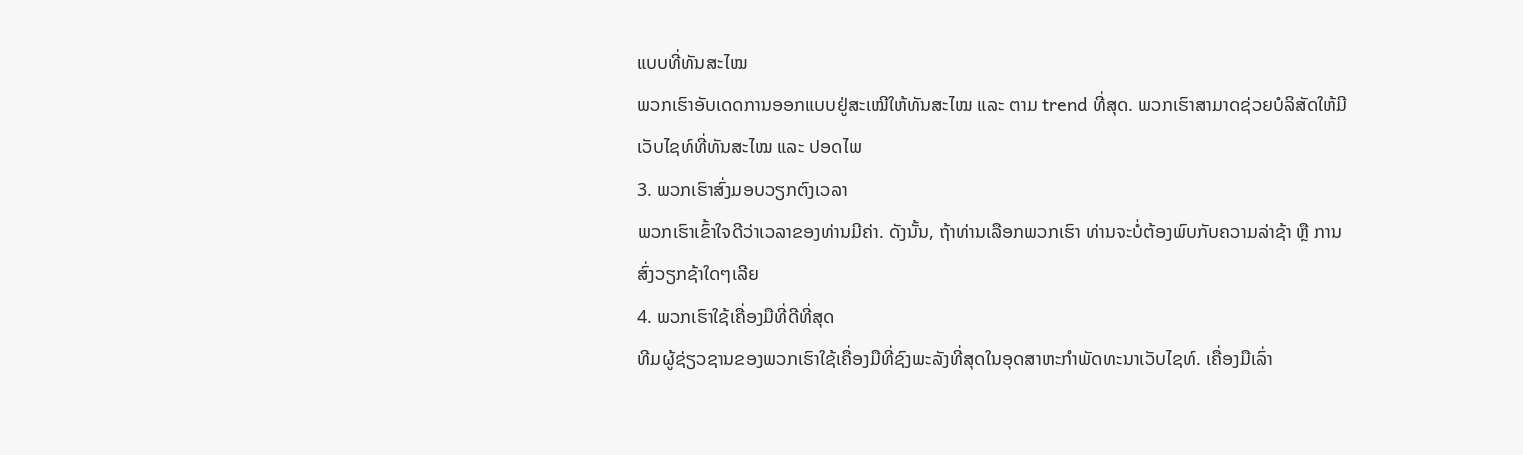ແບບທີ່ທັນສະໄໝ
ພວກເຮົາອັບເດດການອອກແບບຢູ່ສະເໝີໃຫ້ທັນສະໄໝ ແລະ ຕາມ trend ທີ່ສຸດ. ພວກເຮົາສາມາດຊ່ວຍບໍລິສັດໃຫ້ມີເວັບໄຊທ໌ທີ່ທັນສະໄໝ ແລະ ປອດໄພ
3. ພວກເຮົາສົ່ງມອບວຽກຕົງເວລາ
ພວກເຮົາເຂົ້າໃຈດີວ່າເວລາຂອງທ່ານມີຄ່າ. ດັງນັ້ນ, ຖ້າທ່ານເລືອກພວກເຮົາ ທ່ານຈະບໍ່ຕ້ອງພົບກັບຄວາມລ່າຊ້າ ຫຼື ການສົ່ງວຽກຊ້າໃດໆເລີຍ
4. ພວກເຮົາໃຊ້ເຄື່ອງມືທີ່ດີທີ່ສຸດ
ທີມຜູ້ຊ່ຽວຊານຂອງພວກເຮົາໃຊ້ເຄື່ອງມືທີ່ຊົງພະລັງທີ່ສຸດໃນອຸດສາຫະກຳພັດທະນາເວັບໄຊທ໌. ເຄື່ອງມືເລົ່າ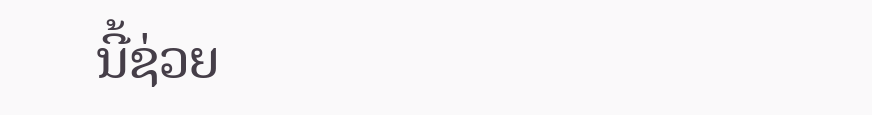ນີ້ຊ່ວຍ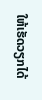ໃຫ້ເຮັດວຽກໄດ້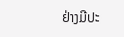ຢ່າງມີປະ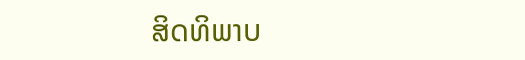ສິດທິພາບ